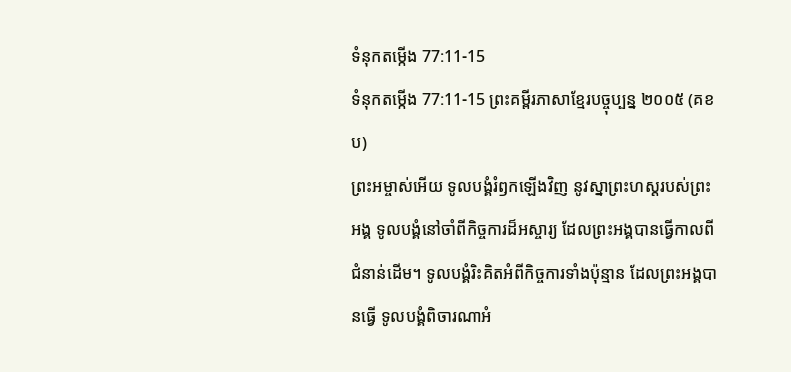ទំនុកតម្កើង 77:11-15
ទំនុកតម្កើង 77:11-15 ព្រះគម្ពីរភាសាខ្មែរបច្ចុប្បន្ន ២០០៥ (គខប)
ព្រះអម្ចាស់អើយ ទូលបង្គំរំឭកឡើងវិញ នូវស្នាព្រះហស្ដរបស់ព្រះអង្គ ទូលបង្គំនៅចាំពីកិច្ចការដ៏អស្ចារ្យ ដែលព្រះអង្គបានធ្វើកាលពីជំនាន់ដើម។ ទូលបង្គំរិះគិតអំពីកិច្ចការទាំងប៉ុន្មាន ដែលព្រះអង្គបានធ្វើ ទូលបង្គំពិចារណាអំ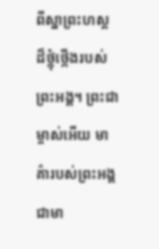ពីស្នាព្រះហស្ដ ដ៏ថ្កុំថ្កើងរបស់ព្រះអង្គ។ ព្រះជាម្ចាស់អើយ មាគ៌ារបស់ព្រះអង្គជាមា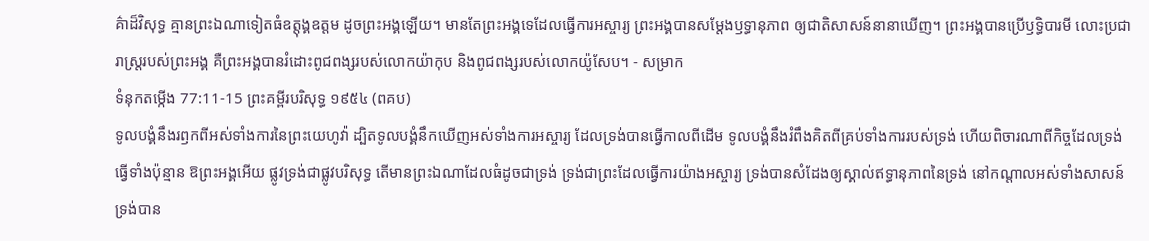គ៌ាដ៏វិសុទ្ធ គ្មានព្រះឯណាទៀតធំឧត្តុង្គឧត្ដម ដូចព្រះអង្គឡើយ។ មានតែព្រះអង្គទេដែលធ្វើការអស្ចារ្យ ព្រះអង្គបានសម្តែងឫទ្ធានុភាព ឲ្យជាតិសាសន៍នានាឃើញ។ ព្រះអង្គបានប្រើឫទ្ធិបារមី លោះប្រជារាស្ត្ររបស់ព្រះអង្គ គឺព្រះអង្គបានរំដោះពូជពង្សរបស់លោកយ៉ាកុប និងពូជពង្សរបស់លោកយ៉ូសែប។ - សម្រាក
ទំនុកតម្កើង 77:11-15 ព្រះគម្ពីរបរិសុទ្ធ ១៩៥៤ (ពគប)
ទូលបង្គំនឹងរឭកពីអស់ទាំងការនៃព្រះយេហូវ៉ា ដ្បិតទូលបង្គំនឹកឃើញអស់ទាំងការអស្ចារ្យ ដែលទ្រង់បានធ្វើកាលពីដើម ទូលបង្គំនឹងរំពឹងគិតពីគ្រប់ទាំងការរបស់ទ្រង់ ហើយពិចារណាពីកិច្ចដែលទ្រង់ធ្វើទាំងប៉ុន្មាន ឱព្រះអង្គអើយ ផ្លូវទ្រង់ជាផ្លូវបរិសុទ្ធ តើមានព្រះឯណាដែលធំដូចជាទ្រង់ ទ្រង់ជាព្រះដែលធ្វើការយ៉ាងអស្ចារ្យ ទ្រង់បានសំដែងឲ្យស្គាល់ឥទ្ធានុភាពនៃទ្រង់ នៅកណ្តាលអស់ទាំងសាសន៍ ទ្រង់បាន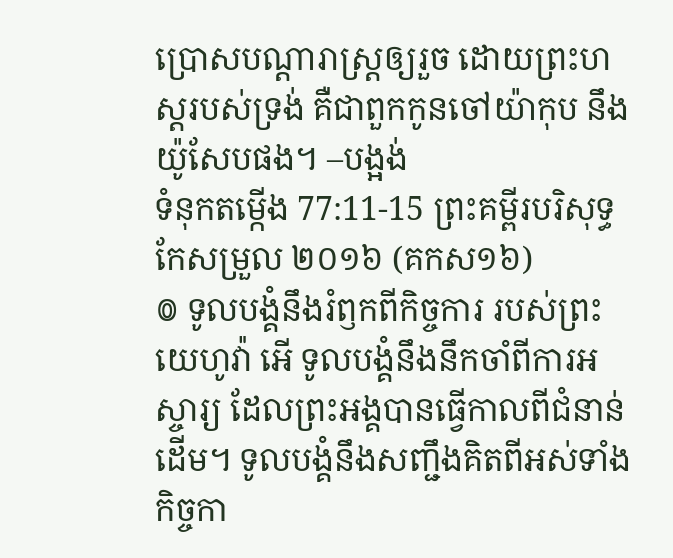ប្រោសបណ្តារាស្ត្រឲ្យរួច ដោយព្រះហស្តរបស់ទ្រង់ គឺជាពួកកូនចៅយ៉ាកុប នឹងយ៉ូសែបផង។ –បង្អង់
ទំនុកតម្កើង 77:11-15 ព្រះគម្ពីរបរិសុទ្ធកែសម្រួល ២០១៦ (គកស១៦)
៙ ទូលបង្គំនឹងរំឭកពីកិច្ចការ របស់ព្រះយេហូវ៉ា អើ ទូលបង្គំនឹងនឹកចាំពីការអស្ចារ្យ ដែលព្រះអង្គបានធ្វើកាលពីជំនាន់ដើម។ ទូលបង្គំនឹងសញ្ជឹងគិតពីអស់ទាំងកិច្ចកា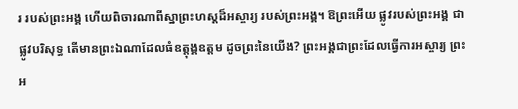រ របស់ព្រះអង្គ ហើយពិចារណាពីស្នាព្រះហស្ដដ៏អស្ចារ្យ របស់ព្រះអង្គ។ ឱព្រះអើយ ផ្លូវរបស់ព្រះអង្គ ជាផ្លូវបរិសុទ្ធ តើមានព្រះឯណាដែលធំឧត្តុង្គឧត្តម ដូចព្រះនៃយើង? ព្រះអង្គជាព្រះដែលធ្វើការអស្ចារ្យ ព្រះអ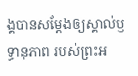ង្គបានសម្ដែងឲ្យស្គាល់ឫទ្ធានុភាព របស់ព្រះអ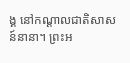ង្គ នៅកណ្ដាលជាតិសាសន៍នានា។ ព្រះអ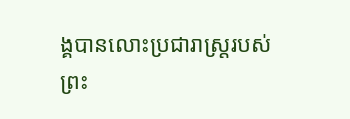ង្គបានលោះប្រជារាស្ត្ររបស់ព្រះ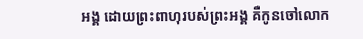អង្គ ដោយព្រះពាហុរបស់ព្រះអង្គ គឺកូនចៅលោក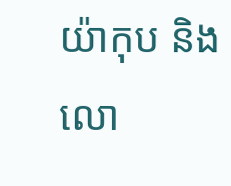យ៉ាកុប និងលោ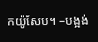កយ៉ូសែប។ –បង្អង់